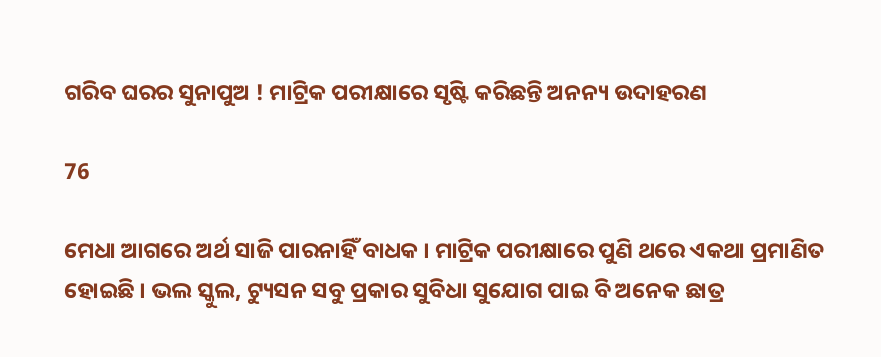ଗରିବ ଘରର ସୁନାପୁଅ ! ମାଟ୍ରିକ ପରୀକ୍ଷାରେ ସୃଷ୍ଟି କରିଛନ୍ତି ଅନନ୍ୟ ଉଦାହରଣ

76

ମେଧା ଆଗରେ ଅର୍ଥ ସାଜି ପାରନାହିଁ ବାଧକ । ମାଟ୍ରିକ ପରୀକ୍ଷାରେ ପୁଣି ଥରେ ଏକଥା ପ୍ରମାଣିତ ହୋଇଛି । ଭଲ ସ୍କୁଲ, ଟ୍ୟୁସନ ସବୁ ପ୍ରକାର ସୁବିଧା ସୁଯୋଗ ପାଇ ବି ଅନେକ ଛାତ୍ର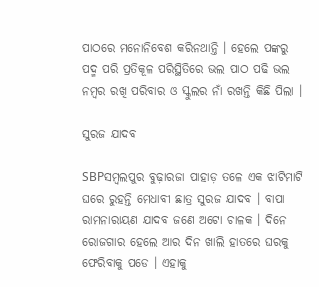ପାଠରେ ମନୋନିବେଶ କରିନଥାନ୍ତି । ହେଲେ ପଙ୍କରୁ ପଦ୍ମ ପରି ପ୍ରତିକୂଳ ପରିସ୍ଥିତିରେ ଭଲ ପାଠ ପଢି ଭଲ ନମ୍ବର ରଖି ପରିବାର ଓ ସ୍କୁଲର ନାଁ ରଖନ୍ତି କିଛି ପିଲା ।

ସୁରଜ ଯାଦବ

SBPସମ୍ବଲପୁର ବୁଢ଼ାରଜା ପାହାଡ଼ ତଳେ ଏକ ଝାଟିମାଟି ଘରେ ରୁହନ୍ତି ମେଧାବୀ ଛାତ୍ର ସୁରଜ ଯାଦବ । ବାପା ରାମନାରାୟଣ ଯାଦବ ଜଣେ ଅଟୋ ଚାଳକ । ଦିନେ ରୋଜଗାର ହେଲେ ଆର ଦିନ ଖାଲି ହାତରେ ଘରକୁ ଫେରିବାକୁ ପଡେ । ଏହାକୁ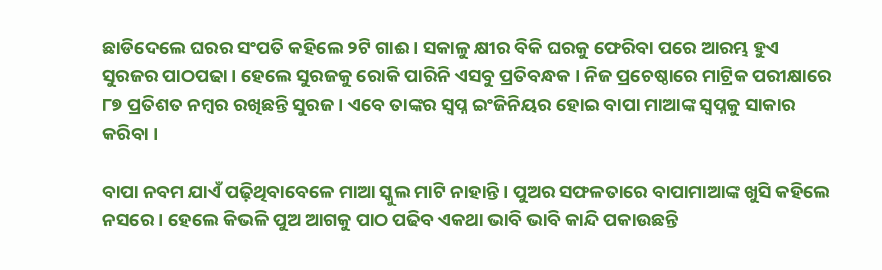ଛାଡିଦେଲେ ଘରର ସଂପତି କହିଲେ ୨ଟି ଗାଈ । ସକାଳୁ କ୍ଷୀର ବିକି ଘରକୁ ଫେରିବା ପରେ ଆରମ୍ଭ ହୁଏ ସୁରଜର ପାଠପଢା । ହେଲେ ସୁରଜକୁ ରୋକି ପାରିନି ଏସବୁ ପ୍ରତିବନ୍ଧକ । ନିଜ ପ୍ରଚେଷ୍ଠାରେ ମାଟ୍ରିକ ପରୀକ୍ଷାରେ ୮୭ ପ୍ରତିଶତ ନମ୍ବର ରଖିଛନ୍ତି ସୁରଜ । ଏବେ ତାଙ୍କର ସ୍ୱପ୍ନ ଇଂଜିନିୟର ହୋଇ ବାପା ମାଆଙ୍କ ସ୍ୱପ୍ନକୁ ସାକାର କରିବା ।

ବାପା ନବମ ଯାଏଁ ପଢ଼ିଥିବାବେଳେ ମାଆ ସ୍କୁଲ ମାଟି ନାହାନ୍ତି । ପୁଅର ସଫଳତାରେ ବାପାମାଆଙ୍କ ଖୁସି କହିଲେ ନସରେ । ହେଲେ କିଭଳି ପୁଅ ଆଗକୁ ପାଠ ପଢିବ ଏକଥା ଭାବି ଭାବି କାନ୍ଦି ପକାଉଛନ୍ତି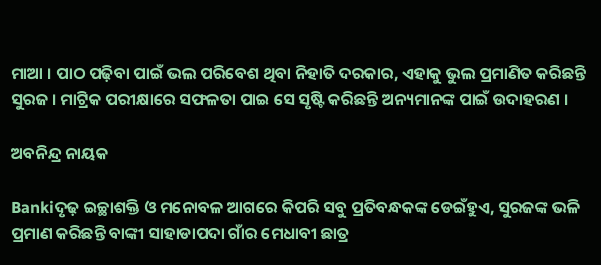ମାଆ । ପାଠ ପଢ଼ିବା ପାଇଁ ଭଲ ପରିବେଶ ଥିବା ନିହାତି ଦରକାର, ଏହାକୁ ଭୁଲ ପ୍ରମାଣିତ କରିଛନ୍ତି ସୁରଜ । ମାଟ୍ରିକ ପରୀକ୍ଷାରେ ସଫଳତା ପାଇ ସେ ସୃଷ୍ଟି କରିଛନ୍ତି ଅନ୍ୟମାନଙ୍କ ପାଇଁ ଉଦାହରଣ ।

ଅବନିନ୍ଦ୍ର ନାୟକ

Bankiଦୃଢ଼ ଇଚ୍ଛାଶକ୍ତି ଓ ମନୋବଳ ଆଗରେ କିପରି ସବୁ ପ୍ରତିବନ୍ଧକଙ୍କ ଡେଇଁହୁଏ, ସୁରଜଙ୍କ ଭଳି ପ୍ରମାଣ କରିଛନ୍ତି ବାଙ୍କୀ ସାହାଡାପଦା ଗାଁର ମେଧାବୀ ଛାତ୍ର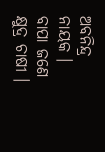ଅବନିନ୍ଦ୍ର ନାୟକ । ବାପା ଜଣେ କ୍ଷୁଦ୍ର ଚାଷୀ ।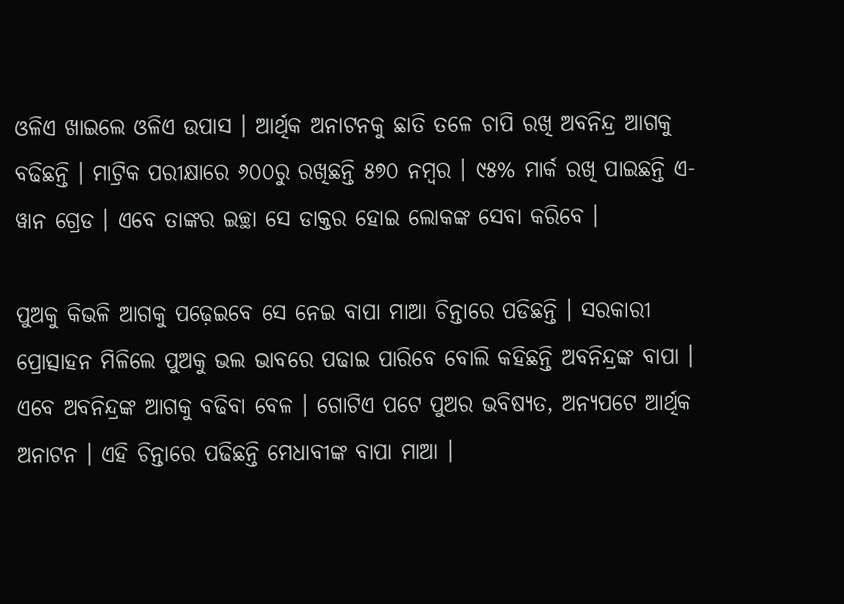ଓଳିଏ ଖାଇଲେ ଓଳିଏ ଉପାସ । ଆର୍ଥିକ ଅନାଟନକୁ ଛାତି ତଳେ ଚାପି ରଖି ଅବନିନ୍ଦ୍ର ଆଗକୁ ବଢିଛନ୍ତି । ମାଟ୍ରିକ ପରୀକ୍ଷାରେ ୬୦୦ରୁ ରଖିଛନ୍ତି ୫୭୦ ନମ୍ବର । ୯୫% ମାର୍କ ରଖି ପାଇଛନ୍ତି ଏ-ୱାନ ଗ୍ରେଡ । ଏବେ ତାଙ୍କର ଇଚ୍ଛା ସେ ଡାକ୍ତର ହୋଇ ଲୋକଙ୍କ ସେବା କରିବେ ।

ପୁଅକୁ କିଭଳି ଆଗକୁ ପଢ଼େଇବେ ସେ ନେଇ ବାପା ମାଆ ଚିନ୍ତାରେ ପଡିଛନ୍ତି । ସରକାରୀ ପ୍ରୋତ୍ସାହନ ମିଳିଲେ ପୁଅକୁ ଭଲ ଭାବରେ ପଢାଇ ପାରିବେ ବୋଲି କହିଛନ୍ତି ଅବନିନ୍ଦ୍ରଙ୍କ ବାପା । ଏବେ ଅବନିନ୍ଦ୍ରଙ୍କ ଆଗକୁ ବଢିବା ବେଳ । ଗୋଟିଏ ପଟେ ପୁଅର ଭବିଷ୍ୟତ, ଅନ୍ୟପଟେ ଆର୍ଥିକ ଅନାଟନ । ଏହି ଚିନ୍ତାରେ ପଢିଛନ୍ତି ମେଧାବୀଙ୍କ ବାପା ମାଆ ।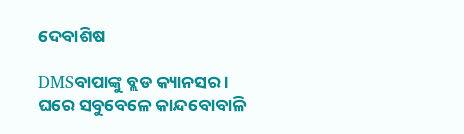ଦେବାଶିଷ

DMSବାପାଙ୍କୁ ବ୍ଲଡ କ୍ୟାନସର । ଘରେ ସବୁବେଳେ କାନ୍ଦବୋବାଳି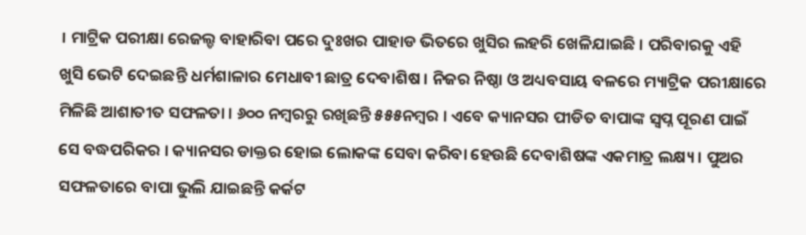। ମାଟ୍ରିକ ପରୀକ୍ଷା ରେଜଲ୍ଡ ବାହାରିବା ପରେ ଦୁଃଖର ପାହାଡ ଭିତରେ ଖୁସିର ଲହରି ଖେଳିଯାଇଛି । ପରିବାରକୁ ଏହି ଖୁସି ଭେଟି ଦେଇଛନ୍ତି ଧର୍ମଶାଳାର ମେଧାବୀ ଛାତ୍ର ଦେବାଶିଷ । ନିଜର ନିଷ୍ଠା ଓ ଅଧ୍ୟବସାୟ ବଳରେ ମ୍ୟାଟ୍ରିକ ପରୀକ୍ଷାରେ ମିଳିଛି ଆଶାତୀତ ସଫଳତା । ୬୦୦ ନମ୍ବରରୁ ରଖିଛନ୍ତି ୫୫୫ନମ୍ବର । ଏବେ କ୍ୟାନସର ପୀଡିତ ବାପାଙ୍କ ସ୍ୱପ୍ନ ପୂରଣ ପାଇଁ ସେ ବଦ୍ଧପରିକର । କ୍ୟାନସର ଡାକ୍ତର ହୋଇ ଲୋକଙ୍କ ସେବା କରିବା ହେଉଛି ଦେବାଶିଷଙ୍କ ଏକମାତ୍ର ଲକ୍ଷ୍ୟ । ପୁଅର ସଫଳତାରେ ବାପା ଭୁଲି ଯାଇଛନ୍ତି କର୍କଟ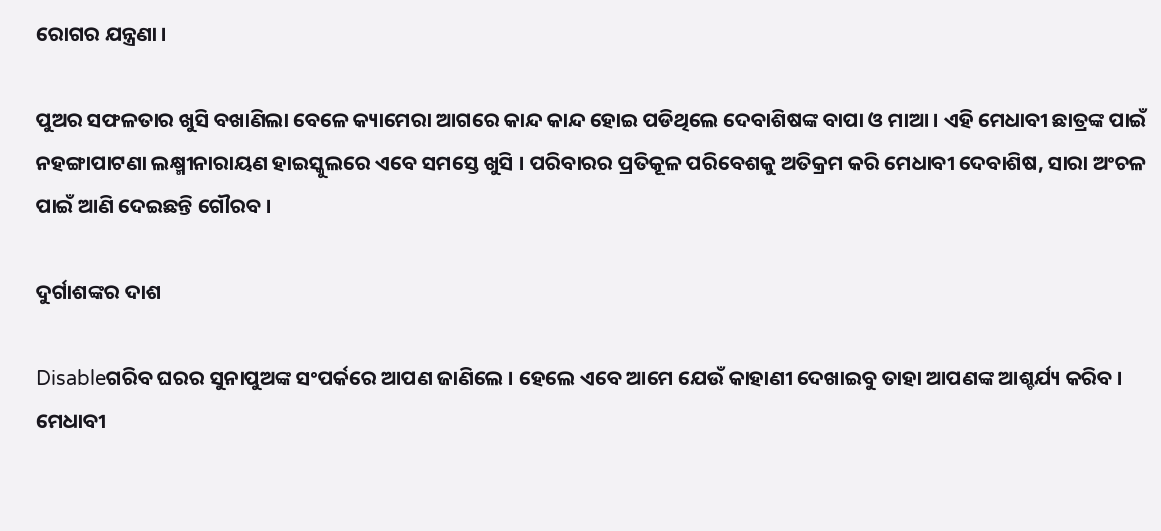ରୋଗର ଯନ୍ତ୍ରଣା ।

ପୁଅର ସଫଳତାର ଖୁସି ବଖାଣିଲା ବେଳେ କ୍ୟାମେରା ଆଗରେ କାନ୍ଦ କାନ୍ଦ ହୋଇ ପଡିଥିଲେ ଦେବାଶିଷଙ୍କ ବାପା ଓ ମାଆ । ଏହି ମେଧାବୀ ଛାତ୍ରଙ୍କ ପାଇଁ ନହଙ୍ଗାପାଟଣା ଲକ୍ଷ୍ମୀନାରାୟଣ ହାଇସ୍କୁଲରେ ଏବେ ସମସ୍ତେ ଖୁସି । ପରିବାରର ପ୍ରତିକୂଳ ପରିବେଶକୁ ଅତିକ୍ରମ କରି ମେଧାବୀ ଦେବାଶିଷ, ସାରା ଅଂଚଳ ପାଇଁ ଆଣି ଦେଇଛନ୍ତି ଗୌରବ ।

ଦୁର୍ଗାଶଙ୍କର ଦାଶ

Disableଗରିବ ଘରର ସୁନାପୁଅଙ୍କ ସଂପର୍କରେ ଆପଣ ଜାଣିଲେ । ହେଲେ ଏବେ ଆମେ ଯେଉଁ କାହାଣୀ ଦେଖାଇବୁ ତାହା ଆପଣଙ୍କ ଆଶ୍ଚର୍ଯ୍ୟ କରିବ । ମେଧାବୀ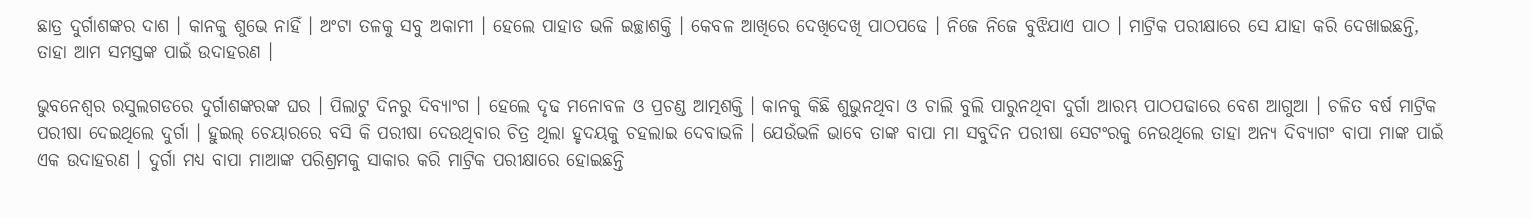ଛାତ୍ର ଦୁର୍ଗାଶଙ୍କର ଦାଶ । କାନକୁ ଶୁଭେ ନାହିଁ । ଅଂଟା ତଳକୁ ସବୁ ଅକାମୀ । ହେଲେ ପାହାଡ ଭଳି ଇଚ୍ଛାଶକ୍ତି । କେବଳ ଆଖିରେ ଦେଖିଦେଖି ପାଠପଢେ । ନିଜେ ନିଜେ ବୁଝିଯାଏ ପାଠ । ମାଟ୍ରିକ ପରୀକ୍ଷାରେ ସେ ଯାହା କରି ଦେଖାଇଛନ୍ତି, ତାହା ଆମ ସମସ୍ତଙ୍କ ପାଇଁ ଉଦାହରଣ ।

ଭୁବନେଶ୍ୱର ରସୁଲଗଡରେ ଦୁର୍ଗାଶଙ୍କରଙ୍କ ଘର । ପିଲାଟୁ ଦିନରୁ ଦିବ୍ୟାଂଗ । ହେଲେ ଦୃଢ ମନୋବଳ ଓ ପ୍ରଚଣ୍ଡ ଆତ୍ମଶକ୍ତି । କାନକୁ କିଛି ଶୁଭୁନଥିବା ଓ ଚାଲି ବୁଲି ପାରୁନଥିବା ଦୁର୍ଗା ଆରମ୍ଭ ପାଠପଢାରେ ବେଶ ଆଗୁଆ । ଚଳିତ ବର୍ଷ ମାଟ୍ରିକ ପରୀଷା ଦେଇଥିଲେ ଦୁର୍ଗା । ହୁଇଲ୍ ଚେୟାରରେ ବସି କି ପରୀଷା ଦେଉଥିବାର ଚିତ୍ର ଥିଲା ହୃଦୟକୁ ଚହଲାଇ ଦେବାଭଳି । ଯେଉଁଭଳି ଭାବେ ତାଙ୍କ ବାପା ମା ସବୁଦିନ ପରୀଷା ସେଟଂରକୁ ନେଉଥିଲେ ତାହା ଅନ୍ୟ ଦିବ୍ୟାଗଂ ବାପା ମାଙ୍କ ପାଇଁ ଏକ ଉଦାହରଣ । ଦୁର୍ଗା ମଧ୍ୟ ବାପା ମାଆଙ୍କ ପରିଶ୍ରମକୁ ସାକାର କରି ମାଟ୍ରିକ ପରୀକ୍ଷାରେ ହୋଇଛନ୍ତି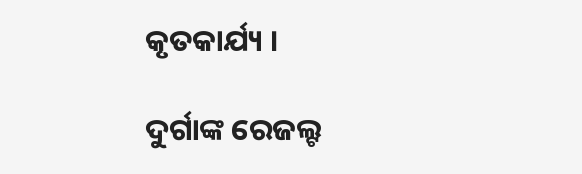କୃତକାର୍ଯ୍ୟ ।

ଦୁର୍ଗାଙ୍କ ରେଜଲ୍ଟ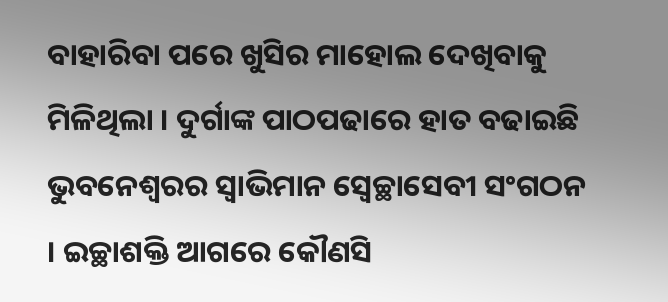ବାହାରିବା ପରେ ଖୁସିର ମାହୋଲ ଦେଖିବାକୁ ମିଳିଥିଲା । ଦୁର୍ଗାଙ୍କ ପାଠପଢାରେ ହାତ ବଢାଇଛି ଭୁବନେଶ୍ୱରର ସ୍ୱାଭିମାନ ସ୍ୱେଚ୍ଛାସେବୀ ସଂଗଠନ । ଇଚ୍ଛାଶକ୍ତି ଆଗରେ କୌଣସି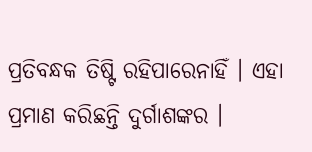ପ୍ରତିବନ୍ଧକ ତିଷ୍ଟି ରହିପାରେନାହିଁ । ଏହା ପ୍ରମାଣ କରିଛନ୍ତି ଦୁର୍ଗାଶଙ୍କର ।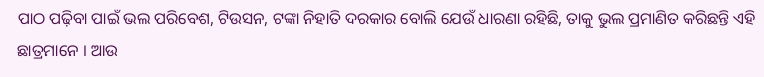ପାଠ ପଢ଼ିବା ପାଇଁ ଭଲ ପରିବେଶ, ଟିଉସନ, ଟଙ୍କା ନିହାତି ଦରକାର ବୋଲି ଯେଉଁ ଧାରଣା ରହିଛି, ତାକୁ ଭୁଲ ପ୍ରମାଣିତ କରିଛନ୍ତି ଏହି ଛାତ୍ରମାନେ । ଆଉ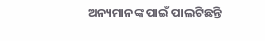ଅନ୍ୟମାନଙ୍କ ପାଇଁ ପାଲଟିଛନ୍ତି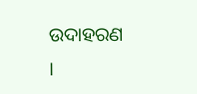ଉଦାହରଣ ।